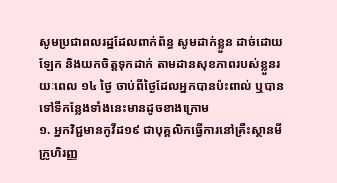សូមប្រជាពលរដ្ឋដែលពាក់ព័ន្ធ សូមដាក់ខ្លួន ដាច់ដោយឡែក និងយកចិត្តទុកដាក់ តាមដានសុខភាពរបស់ខ្លួនរយៈពេល ១៤ ថ្ងៃ ចាប់ពីថ្ងៃដែលអ្នកបានប៉ះពាល់ ឬបានទៅទីកន្លែងទាំងនេះមានដូចខាងក្រោម
១. អ្នកវិជ្ជមានកូវីដ១៩ ជាបុគ្គលិកធ្វើការនៅគ្រឺះស្ថានមីក្រូហិរញ្ញ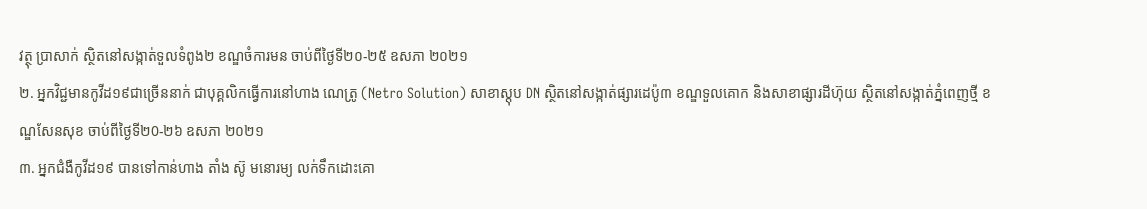វត្ថុ ប្រាសាក់ ស្ថិតនៅសង្កាត់ទួលទំពូង២ ខណ្ឌចំការមន ចាប់ពីថ្ងៃទី២០-២៥ ឧសភា ២០២១
២. អ្នកវិជ្ជមានកូវីដ១៩ជាច្រើននាក់ ជាបុគ្គលិកធ្វើការនៅហាង ណេត្រូ (Netro Solution) សាខាស្តុប DN ស្ថិតនៅសង្កាត់ផ្សារដេប៉ូ៣ ខណ្ឌទួលគោក និងសាខាផ្សារដីហ៊ុយ ស្ថិតនៅសង្កាត់ភ្នំពេញថ្មី ខណ្ឌសែនសុខ ចាប់ពីថ្ងៃទី២0-២៦ ឧសភា ២០២១
៣. អ្នកជំងឺកូវីដ១៩ បានទៅកាន់ហាង តាំង ស៊ូ មនោរម្យ លក់ទឹកដោះគោ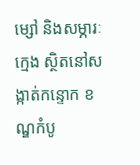ម្សៅ និងសម្ភារៈក្មេង ស្ថិតនៅសង្កាត់កន្ទោក ខណ្ឌកំបូ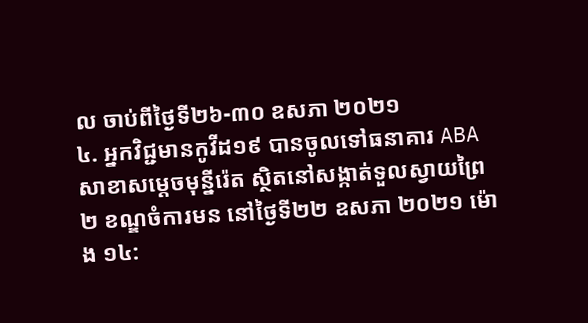ល ចាប់ពីថ្ងៃទី២៦-៣០ ឧសភា ២០២១
៤. អ្នកវិជ្ជមានកូវីដ១៩ បានចូលទៅធនាគារ ABA សាខាសម្តេចមុន្នីរ៉េត ស្ថិតនៅសង្កាត់ទួលស្វាយព្រៃ២ ខណ្ឌចំការមន នៅថ្ងៃទី២២ ឧសភា ២០២១ ម៉ោង ១៤: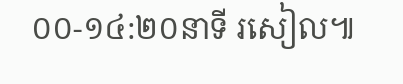០០-១៤:២០នាទី រសៀល៕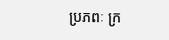ប្រភពៈ ក្រ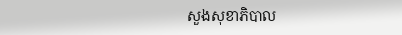សួងសុខាភិបាល